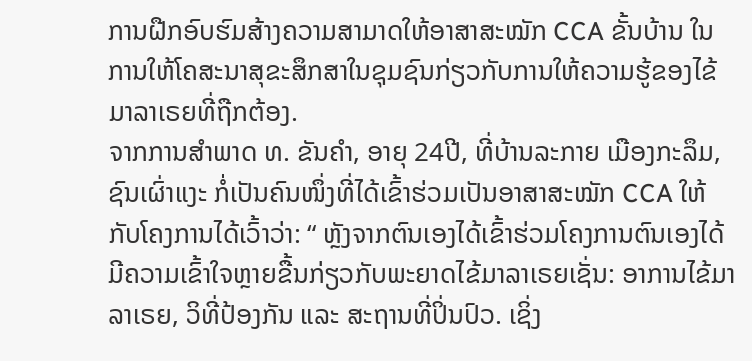ການຝືກອົບຮົມສ້າງຄວາມສາມາດໃຫ້ອາສາສະໝັກ CCA ຂັ້ນບ້ານ ໃນການໃຫ້ໂຄສະນາສຸຂະສຶກສາໃນຊຸມຊົນກ່ຽວກັບການໃຫ້ຄວາມຮູ້ຂອງໄຂ້ມາລາເຣຍທີ່ຖືກຕ້ອງ.
ຈາກການສໍາພາດ ທ. ຂັນຄໍາ, ອາຍຸ 24ປີ, ທີ່ບ້ານລະກາຍ ເມືອງກະລຶມ, ຊົນເຜົ່າແງະ ກໍ່ເປັນຄົນໜຶ່ງທີ່ໄດ້ເຂົ້າຮ່ວມເປັນອາສາສະໝັກ CCA ໃຫ້ກັບໂຄງການໄດ້ເວົ້າວ່າ: “ ຫຼັງຈາກຕົນເອງໄດ້ເຂົ້າຮ່ວມໂຄງການຕົນເອງໄດ້ມີຄວາມເຂົ້າໃຈຫຼາຍຂື້ນກ່ຽວກັບພະຍາດໄຂ້ມາລາເຣຍເຊັ່ນ: ອາການໄຂ້ມາລາເຣຍ, ວິທີ່ປ້ອງກັນ ແລະ ສະຖານທີ່ປິ່ນປົວ. ເຊິ່ງ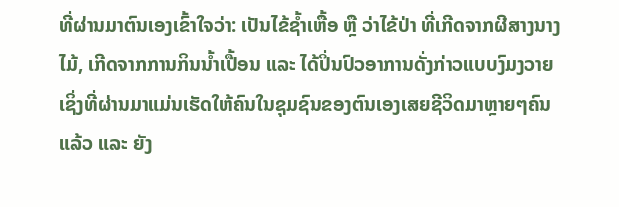ທີ່ຜ່ານມາຕົນເອງເຂົ້າໃຈວ່າ: ເປັນໄຂ້ຊໍ້າເຫື້ອ ຫຼື ວ່າໄຂ້ປ່າ ທີ່ເກີດຈາກຜີສາງນາງໄມ້, ເກີດຈາກການກິນນໍ້າເປື້ອນ ແລະ ໄດ້ປິ່ນປົວອາການດັ່ງກ່າວແບບງົມງວາຍ ເຊິ່ງທີ່ຜ່ານມາແມ່ນເຮັດໃຫ້ຄົນໃນຊຸມຊົນຂອງຕົນເອງເສຍຊີວິດມາຫຼາຍໆຄົນແລ້ວ ແລະ ຍັງ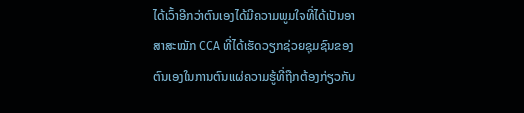ໄດ້ເວົ້າອີກວ່າຕົນເອງໄດ້ມີຄວາມພູມໃຈທີ່ໄດ້ເປັນອາສາສະໝັກ CCA ທີ່ໄດ້ເຮັດວຽກຊ່ວຍຊຸມຊົນຂອງຕົນເອງໃນການຕົນແຜ່ຄວາມຮູ້ທີ່ຖືກຕ້ອງກ່ຽວກັບ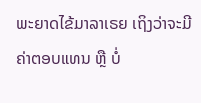ພະຍາດໄຂ້ມາລາເຣຍ ເຖິງວ່າຈະມີຄ່າຕອບແທນ ຫຼື ບໍ່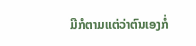ມີກໍຕາມແຕ່ວ່າຕົນເອງກໍ່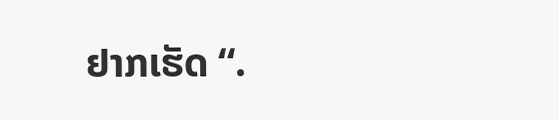ຢາກເຮັດ “.